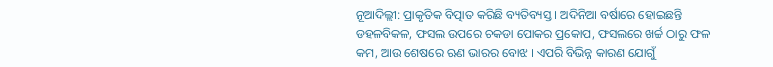ନୂଆଦିଲ୍ଲୀ: ପ୍ରାକୃତିକ ବିତ୍ପାତ କରିଛି ବ୍ୟତିବ୍ୟସ୍ତ । ଅଦିନିଆ ବର୍ଷାରେ ହୋଇଛନ୍ତି ଡହଳବିକଳ, ଫସଲ ଉପରେ ଚକଡା ପୋକର ପ୍ରକୋପ, ଫସଲରେ ଖର୍ଚ୍ଚ ଠାରୁ ଫଳ କମ, ଆଉ ଶେଷରେ ଋଣ ଭାରର ବୋଝ । ଏପରି ବିଭିନ୍ନ କାରଣ ଯୋଗୁଁ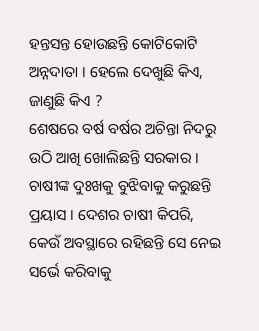ହନ୍ତସନ୍ତ ହୋଉଛନ୍ତି କୋଟିକୋଟି ଅନ୍ନଦାତା । ହେଲେ ଦେଖୁଛି କିଏ, ଜାଣୁଛି କିଏ ?
ଶେଷରେ ବର୍ଷ ବର୍ଷର ଅଚିନ୍ତା ନିଦରୁ ଉଠି ଆଖି ଖୋଲିଛନ୍ତି ସରକାର । ଚାଷୀଙ୍କ ଦୁଃଖକୁ ବୁଝିବାକୁ କରୁଛନ୍ତି ପ୍ରୟାସ । ଦେଶର ଚାଷୀ କିପରି, କେଉଁ ଅବସ୍ଥାରେ ରହିଛନ୍ତି ସେ ନେଇ ସର୍ଭେ କରିବାକୁ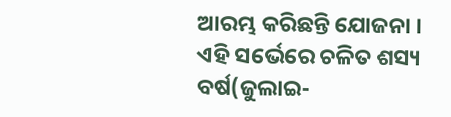ଆରମ୍ଭ କରିଛନ୍ତି ଯୋଜନା । ଏହି ସର୍ଭେରେ ଚଳିତ ଶସ୍ୟ ବର୍ଷ(ଜୁଲାଇ-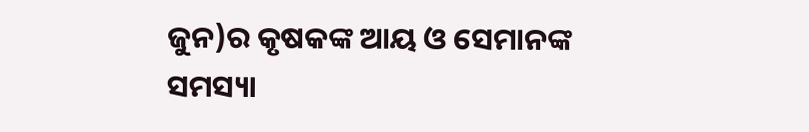ଜୁନ)ର କୃଷକଙ୍କ ଆୟ ଓ ସେମାନଙ୍କ ସମସ୍ୟା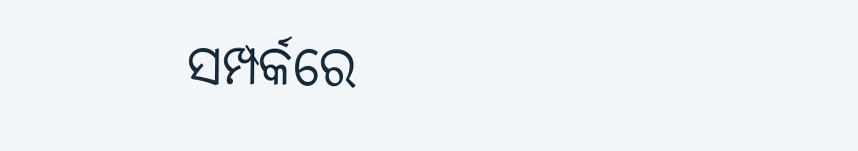ସମ୍ପର୍କରେ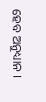ହେବ ଅନୁଧ୍ୟାନ ।